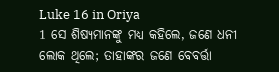Luke 16 in Oriya
1 ସେ ଶିଷ୍ୟମାନଙ୍କୁ ମଧ୍ୟ କହିଲେ, ଜଣେ ଧନୀ ଲୋକ ଥିଲେ; ତାହାଙ୍କର ଜଣେ ବେବର୍ତ୍ତା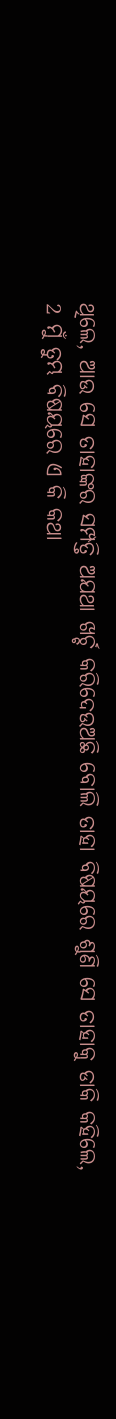ଥିଲେ, ଆଉ ସେ ତାହାଙ୍କର ସମ୍ପତ୍ତି ଅଯଥା ଖର୍ଚ୍ଚ କରିଦେଉଅଛି ବୋଲି ତାହା ବିଷୟରେ ଶୁଣି ସେ ତାହାକୁ ଡାକି କହିଲେ,
2 ମୁଁ ତୁମ୍ଭ ବିଷୟରେ ଏ କି କଥା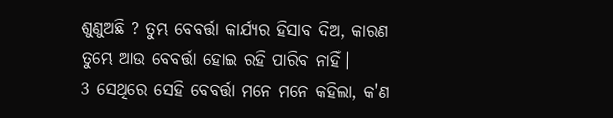ଶୁଣୁଅଛି ? ତୁମ୍ଭ ବେବର୍ତ୍ତା କାର୍ଯ୍ୟର ହିସାବ ଦିଅ, କାରଣ ତୁମ୍ଭେ ଆଉ ବେବର୍ତ୍ତା ହୋଇ ରହି ପାରିବ ନାହିଁ।
3 ସେଥିରେ ସେହି ବେବର୍ତ୍ତା ମନେ ମନେ କହିଲା, କ'ଣ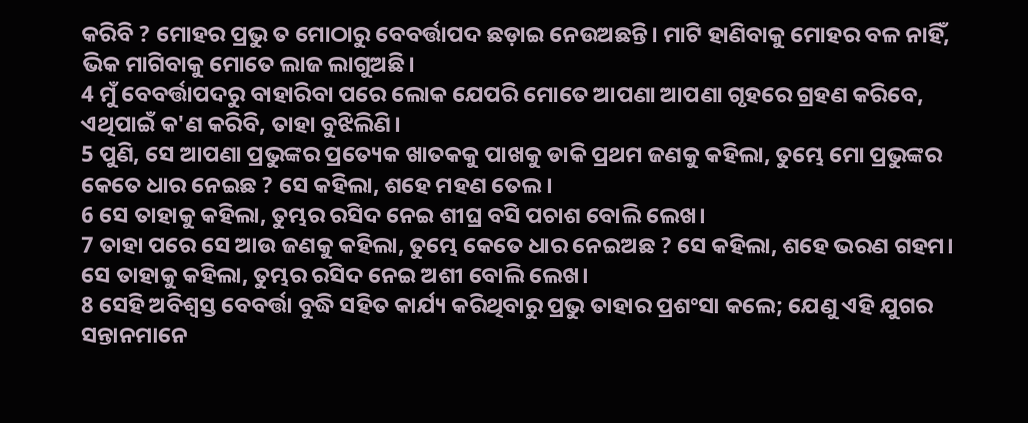କରିବି ? ମୋହର ପ୍ରଭୁ ତ ମୋଠାରୁ ବେବର୍ତ୍ତାପଦ ଛଡ଼ାଇ ନେଉଅଛନ୍ତି। ମାଟି ହାଣିବାକୁ ମୋହର ବଳ ନାହିଁ, ଭିକ ମାଗିବାକୁ ମୋତେ ଲାଜ ଲାଗୁଅଛି।
4 ମୁଁ ବେବର୍ତ୍ତାପଦରୁ ବାହାରିବା ପରେ ଲୋକ ଯେପରି ମୋତେ ଆପଣା ଆପଣା ଗୃହରେ ଗ୍ରହଣ କରିବେ, ଏଥିପାଇଁ କ'ଣ କରିବି, ତାହା ବୁଝିଲିଣି।
5 ପୁଣି, ସେ ଆପଣା ପ୍ରଭୁଙ୍କର ପ୍ରତ୍ୟେକ ଖାତକକୁ ପାଖକୁ ଡାକି ପ୍ରଥମ ଜଣକୁ କହିଲା, ତୁମ୍ଭେ ମୋ ପ୍ରଭୁଙ୍କର କେତେ ଧାର ନେଇଛ ? ସେ କହିଲା, ଶହେ ମହଣ ତେଲ।
6 ସେ ତାହାକୁ କହିଲା, ତୁମ୍ଭର ରସିଦ ନେଇ ଶୀଘ୍ର ବସି ପଚାଶ ବୋଲି ଲେଖ।
7 ତାହା ପରେ ସେ ଆଉ ଜଣକୁ କହିଲା, ତୁମ୍ଭେ କେତେ ଧାର ନେଇଅଛ ? ସେ କହିଲା, ଶହେ ଭରଣ ଗହମ। ସେ ତାହାକୁ କହିଲା, ତୁମ୍ଭର ରସିଦ ନେଇ ଅଶୀ ବୋଲି ଲେଖ।
8 ସେହି ଅବିଶ୍ୱସ୍ତ ବେବର୍ତ୍ତା ବୁଦ୍ଧି ସହିତ କାର୍ଯ୍ୟ କରିଥିବାରୁ ପ୍ରଭୁ ତାହାର ପ୍ରଶଂସା କଲେ; ଯେଣୁ ଏହି ଯୁଗର ସନ୍ତାନମାନେ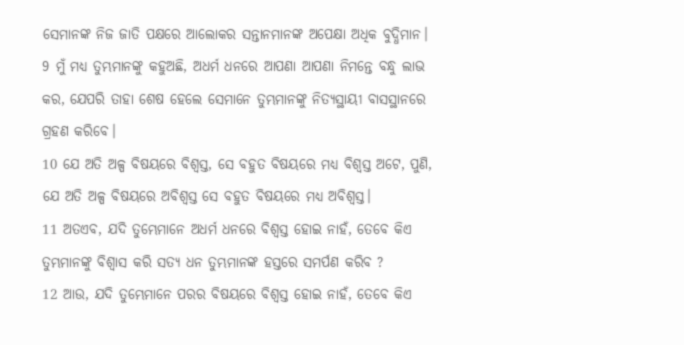ସେମାନଙ୍କ ନିଜ ଜାତି ପକ୍ଷରେ ଆଲୋକର ସନ୍ତାନମାନଙ୍କ ଅପେକ୍ଷା ଅଧିକ ବୁଦ୍ଧିମାନ।
9 ମୁଁ ମଧ୍ୟ ତୁମ୍ଭମାନଙ୍କୁ କହୁଅଛି, ଅଧର୍ମ ଧନରେ ଆପଣା ଆପଣା ନିମନ୍ତେ ବନ୍ଧୁ ଲାଭ କର, ଯେପରି ତାହା ଶେଷ ହେଲେ ସେମାନେ ତୁମ୍ଭମାନଙ୍କୁ ନିତ୍ୟସ୍ଥାୟୀ ବାସସ୍ଥାନରେ ଗ୍ରହଣ କରିବେ।
10 ଯେ ଅତି ଅଳ୍ପ ବିଷୟରେ ବିଶ୍ୱସ୍ତ, ସେ ବହୁତ ବିଷୟରେ ମଧ୍ୟ ବିଶ୍ୱସ୍ତ ଅଟେ, ପୁଣି, ଯେ ଅତି ଅଳ୍ପ ବିଷୟରେ ଅବିଶ୍ୱସ୍ତ ସେ ବହୁତ ବିଷୟରେ ମଧ୍ୟ ଅବିଶ୍ୱସ୍ତ।
11 ଅତଏବ, ଯଦି ତୁମ୍ଭେମାନେ ଅଧର୍ମ ଧନରେ ବିଶ୍ୱସ୍ତ ହୋଇ ନାହଁ, ତେବେ କିଏ ତୁମ୍ଭମାନଙ୍କୁ ବିଶ୍ୱାସ କରି ସତ୍ୟ ଧନ ତୁମ୍ଭମାନଙ୍କ ହସ୍ତରେ ସମର୍ପଣ କରିବ ?
12 ଆଉ, ଯଦି ତୁମ୍ଭେମାନେ ପରର ବିଷୟରେ ବିଶ୍ୱସ୍ତ ହୋଇ ନାହଁ, ତେବେ କିଏ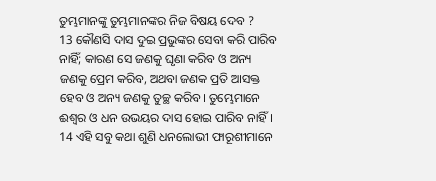ତୁମ୍ଭମାନଙ୍କୁ ତୁମ୍ଭମାନଙ୍କର ନିଜ ବିଷୟ ଦେବ ?
13 କୌଣସି ଦାସ ଦୁଇ ପ୍ରଭୁଙ୍କର ସେବା କରି ପାରିବ ନାହିଁ; କାରଣ ସେ ଜଣକୁ ଘୃଣା କରିବ ଓ ଅନ୍ୟ ଜଣକୁ ପ୍ରେମ କରିବ, ଅଥବା ଜଣକ ପ୍ରତି ଆସକ୍ତ ହେବ ଓ ଅନ୍ୟ ଜଣକୁ ତୁଚ୍ଛ କରିବ। ତୁମ୍ଭେମାନେ ଈଶ୍ୱର ଓ ଧନ ଉଭୟର ଦାସ ହୋଇ ପାରିବ ନାହିଁ।
14 ଏହି ସବୁ କଥା ଶୁଣି ଧନଲୋଭୀ ଫାରୂଶୀମାନେ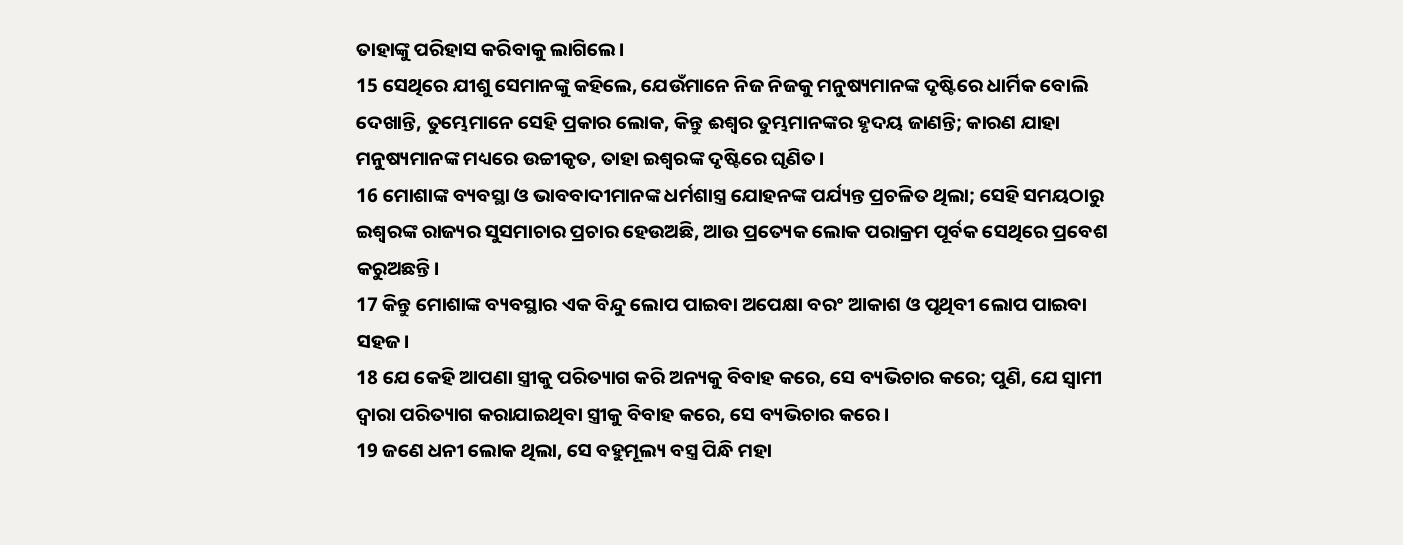ତାହାଙ୍କୁ ପରିହାସ କରିବାକୁ ଲାଗିଲେ।
15 ସେଥିରେ ଯୀଶୁ ସେମାନଙ୍କୁ କହିଲେ, ଯେଉଁମାନେ ନିଜ ନିଜକୁ ମନୁଷ୍ୟମାନଙ୍କ ଦୃଷ୍ଟିରେ ଧାର୍ମିକ ବୋଲି ଦେଖାନ୍ତି, ତୁମ୍ଭେମାନେ ସେହି ପ୍ରକାର ଲୋକ, କିନ୍ତୁ ଈଶ୍ୱର ତୁମ୍ଭମାନଙ୍କର ହୃଦୟ ଜାଣନ୍ତି; କାରଣ ଯାହା ମନୁଷ୍ୟମାନଙ୍କ ମଧ୍ୟରେ ଉଚ୍ଚୀକୃତ, ତାହା ଇଶ୍ବରଙ୍କ ଦୃଷ୍ଟିରେ ଘୃଣିତ।
16 ମୋଶାଙ୍କ ବ୍ୟବସ୍ଥା ଓ ଭାବବାଦୀମାନଙ୍କ ଧର୍ମଶାସ୍ତ୍ର ଯୋହନଙ୍କ ପର୍ଯ୍ୟନ୍ତ ପ୍ରଚଳିତ ଥିଲା; ସେହି ସମୟଠାରୁ ଇଶ୍ବରଙ୍କ ରାଜ୍ୟର ସୁସମାଚାର ପ୍ରଚାର ହେଉଅଛି, ଆଉ ପ୍ରତ୍ୟେକ ଲୋକ ପରାକ୍ରମ ପୂର୍ବକ ସେଥିରେ ପ୍ରବେଶ କରୁଅଛନ୍ତି।
17 କିନ୍ତୁ ମୋଶାଙ୍କ ବ୍ୟବସ୍ଥାର ଏକ ବିନ୍ଦୁ ଲୋପ ପାଇବା ଅପେକ୍ଷା ବରଂ ଆକାଶ ଓ ପୃଥିବୀ ଲୋପ ପାଇବା ସହଜ।
18 ଯେ କେହି ଆପଣା ସ୍ତ୍ରୀକୁ ପରିତ୍ୟାଗ କରି ଅନ୍ୟକୁ ବିବାହ କରେ, ସେ ବ୍ୟଭିଚାର କରେ; ପୁଣି, ଯେ ସ୍ୱାମୀ ଦ୍ୱାରା ପରିତ୍ୟାଗ କରାଯାଇଥିବା ସ୍ତ୍ରୀକୁ ବିବାହ କରେ, ସେ ବ୍ୟଭିଚାର କରେ।
19 ଜଣେ ଧନୀ ଲୋକ ଥିଲା, ସେ ବହୁମୂଲ୍ୟ ବସ୍ତ୍ର ପିନ୍ଧି ମହା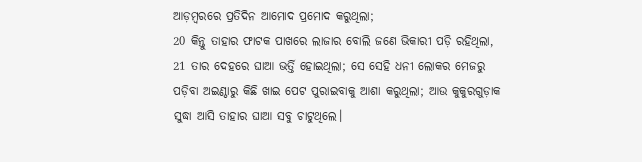ଆଡ଼ମ୍ବରରେ ପ୍ରତିଦିନ ଆମୋଦ ପ୍ରମୋଦ କରୁଥିଲା;
20 କିନ୍ତୁ ତାହାର ଫାଟକ ପାଖରେ ଲାଜାର ବୋଲି ଜଣେ ଭିକାରୀ ପଡ଼ି ରହିଥିଲା,
21 ତାର ଦେହରେ ଘାଆ ଭର୍ତ୍ତି ହୋଇଥିଲା; ସେ ସେହି ଧନୀ ଲୋକର ମେଜରୁ ପଡ଼ିବା ଅଇଣ୍ଠାରୁ କିଛି ଖାଇ ପେଟ ପୁରାଇବାକୁ ଆଶା କରୁଥିଲା; ଆଉ କୁକୁରଗୁଡ଼ାକ ସୁଦ୍ଧା ଆସି ତାହାର ଘାଆ ସବୁ ଚାଟୁଥିଲେ।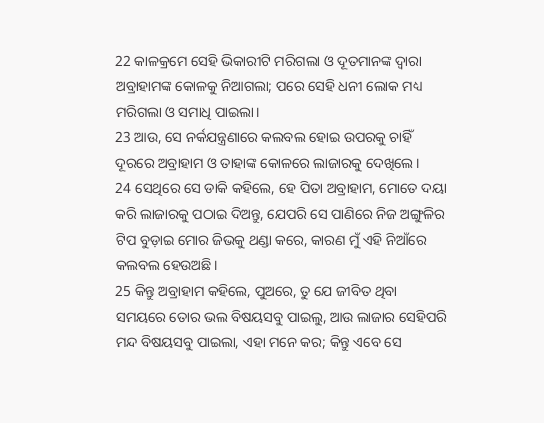22 କାଳକ୍ରମେ ସେହି ଭିକାରୀଟି ମରିଗଲା ଓ ଦୂତମାନଙ୍କ ଦ୍ୱାରା ଅବ୍ରାହାମଙ୍କ କୋଳକୁ ନିଆଗଲା; ପରେ ସେହି ଧନୀ ଲୋକ ମଧ୍ୟ ମରିଗଲା ଓ ସମାଧି ପାଇଲା।
23 ଆଉ, ସେ ନର୍କଯନ୍ତ୍ରଣାରେ କଲବଲ ହୋଇ ଉପରକୁ ଚାହିଁ ଦୂରରେ ଅବ୍ରାହାମ ଓ ତାହାଙ୍କ କୋଳରେ ଲାଜାରକୁ ଦେଖିଲେ।
24 ସେଥିରେ ସେ ଡାକି କହିଲେ, ହେ ପିତା ଅବ୍ରାହାମ, ମୋତେ ଦୟା କରି ଲାଜାରକୁ ପଠାଇ ଦିଅନ୍ତୁ, ଯେପରି ସେ ପାଣିରେ ନିଜ ଅଙ୍ଗୁଳିର ଟିପ ବୁଡ଼ାଇ ମୋର ଜିଭକୁ ଥଣ୍ଡା କରେ, କାରଣ ମୁଁ ଏହି ନିଆଁରେ କଲବଲ ହେଉଅଛି।
25 କିନ୍ତୁ ଅବ୍ରାହାମ କହିଲେ, ପୁଅରେ, ତୁ ଯେ ଜୀବିତ ଥିବା ସମୟରେ ତୋର ଭଲ ବିଷୟସବୁ ପାଇଲୁ, ଆଉ ଲାଜାର ସେହିପରି ମନ୍ଦ ବିଷୟସବୁ ପାଇଲା, ଏହା ମନେ କର; କିନ୍ତୁ ଏବେ ସେ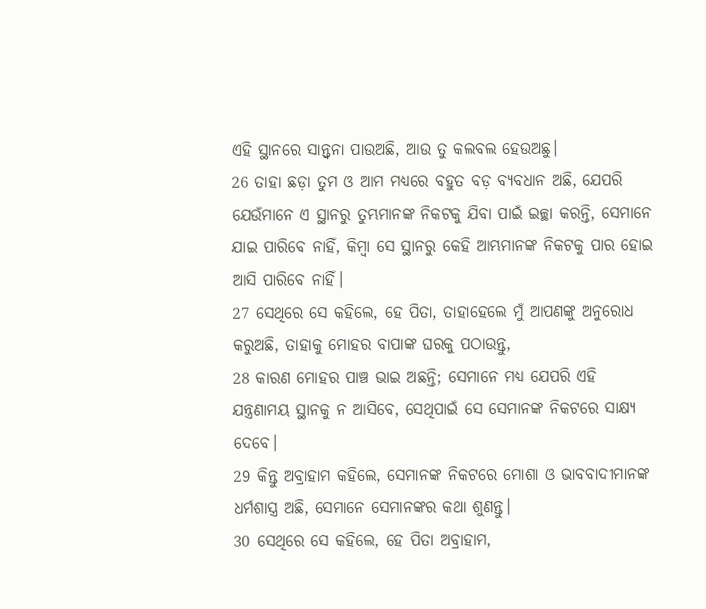ଏହି ସ୍ଥାନରେ ସାନ୍ତ୍ୱନା ପାଉଅଛି, ଆଉ ତୁ କଲବଲ ହେଉଅଛୁ।
26 ତାହା ଛଡ଼ା ତୁମ ଓ ଆମ ମଧ୍ୟରେ ବହୁତ ବଡ଼ ବ୍ୟବଧାନ ଅଛି, ଯେପରି ଯେଉଁମାନେ ଏ ସ୍ଥାନରୁ ତୁମ୍ଭମାନଙ୍କ ନିକଟକୁ ଯିବା ପାଇଁ ଇଚ୍ଛା କରନ୍ତି, ସେମାନେ ଯାଇ ପାରିବେ ନାହିଁ, କିମ୍ବା ସେ ସ୍ଥାନରୁ କେହି ଆମ୍ଭମାନଙ୍କ ନିକଟକୁ ପାର ହୋଇ ଆସି ପାରିବେ ନାହିଁ।
27 ସେଥିରେ ସେ କହିଲେ, ହେ ପିତା, ତାହାହେଲେ ମୁଁ ଆପଣଙ୍କୁ ଅନୁରୋଧ କରୁଅଛି, ତାହାକୁ ମୋହର ବାପାଙ୍କ ଘରକୁ ପଠାଉନ୍ତୁ,
28 କାରଣ ମୋହର ପାଞ୍ଚ ଭାଇ ଅଛନ୍ତି; ସେମାନେ ମଧ୍ୟ ଯେପରି ଏହି ଯନ୍ତ୍ରଣାମୟ ସ୍ଥାନକୁ ନ ଆସିବେ, ସେଥିପାଇଁ ସେ ସେମାନଙ୍କ ନିକଟରେ ସାକ୍ଷ୍ୟ ଦେବେ।
29 କିନ୍ତୁ ଅବ୍ରାହାମ କହିଲେ, ସେମାନଙ୍କ ନିକଟରେ ମୋଶା ଓ ଭାବବାଦୀମାନଙ୍କ ଧର୍ମଶାସ୍ତ୍ର ଅଛି, ସେମାନେ ସେମାନଙ୍କର କଥା ଶୁଣନ୍ତୁ।
30 ସେଥିରେ ସେ କହିଲେ, ହେ ପିତା ଅବ୍ରାହାମ,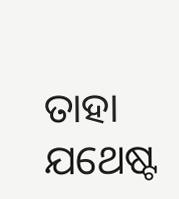ତାହା ଯଥେଷ୍ଟ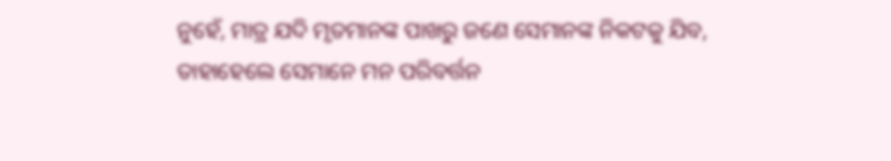ନୁହେଁ, ମାତ୍ର ଯଦି ମୃତମାନଙ୍କ ପାଖରୁ ଜଣେ ସେମାନଙ୍କ ନିକଟକୁ ଯିବ, ତାହାହେଲେ ସେମାନେ ମନ ପରିବର୍ତ୍ତନ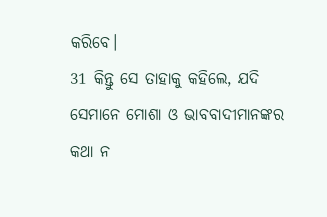କରିବେ।
31 କିନ୍ତୁ ସେ ତାହାକୁ କହିଲେ, ଯଦି ସେମାନେ ମୋଶା ଓ ଭାବବାଦୀମାନଙ୍କର କଥା ନ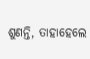ଶୁଣନ୍ତି, ତାହାହେଲେ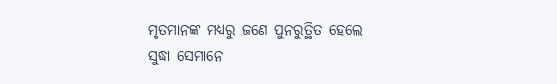ମୃତମାନଙ୍କ ମଧ୍ୟରୁ ଜଣେ ପୁନରୁତ୍ଥିତ ହେଲେ ସୁଦ୍ଧା ସେମାନେ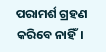ପରାମର୍ଶ ଗ୍ରହଣ କରିବେ ନାହିଁ।